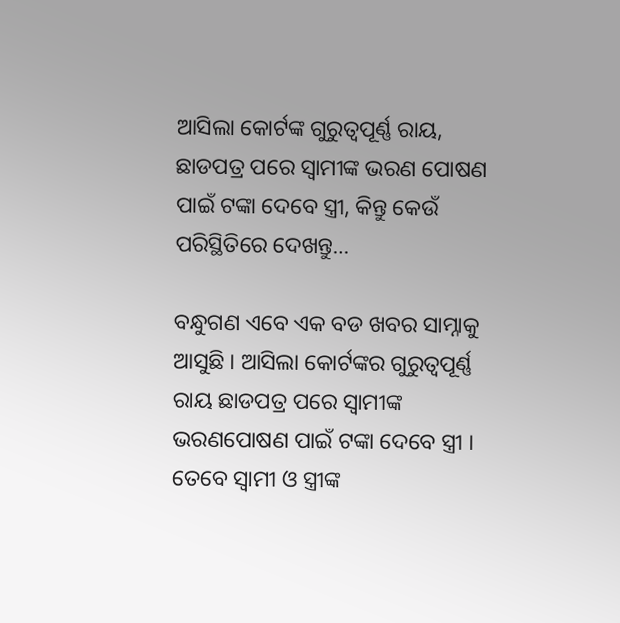ଆସିଲା କୋର୍ଟଙ୍କ ଗୁରୁତ୍ୱପୂର୍ଣ୍ଣ ରାୟ, ଛାଡପତ୍ର ପରେ ସ୍ୱାମୀଙ୍କ ଭରଣ ପୋଷଣ ପାଇଁ ଟଙ୍କା ଦେବେ ସ୍ତ୍ରୀ, କିନ୍ତୁ କେଉଁ ପରିସ୍ଥିତିରେ ଦେଖନ୍ତୁ…

ବନ୍ଧୁଗଣ ଏବେ ଏକ ବଡ ଖବର ସାମ୍ନାକୁ ଆସୁଛି । ଆସିଲା କୋର୍ଟଙ୍କର ଗୁରୁତ୍ଵପୂର୍ଣ୍ଣ ରାୟ ଛାଡପତ୍ର ପରେ ସ୍ଵାମୀଙ୍କ ଭରଣପୋଷଣ ପାଇଁ ଟଙ୍କା ଦେବେ ସ୍ତ୍ରୀ । ତେବେ ସ୍ଵାମୀ ଓ ସ୍ତ୍ରୀଙ୍କ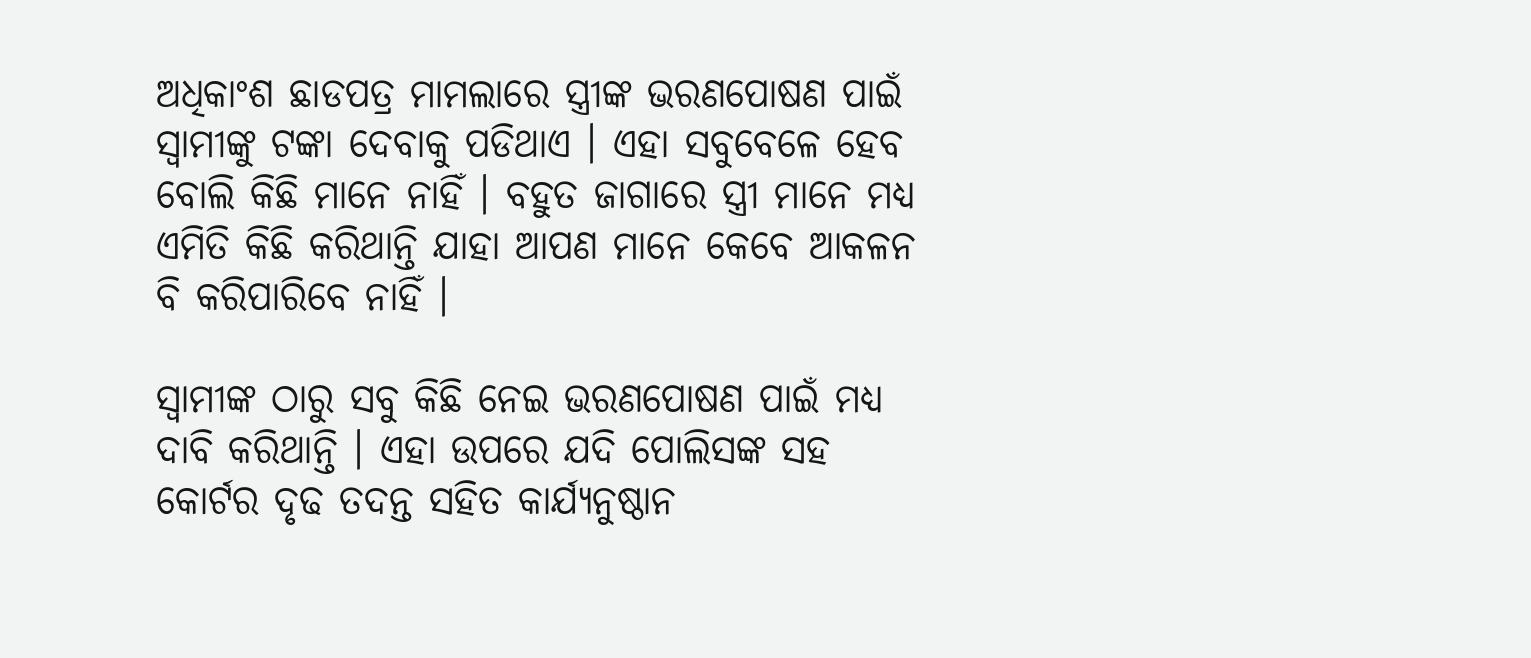ଅଧିକାଂଶ ଛାଡପତ୍ର ମାମଲାରେ ସ୍ତ୍ରୀଙ୍କ ଭରଣପୋଷଣ ପାଇଁ ସ୍ଵାମୀଙ୍କୁ ଟଙ୍କା ଦେବାକୁ ପଡିଥାଏ । ଏହା ସବୁବେଳେ ହେବ ବୋଲି କିଛି ମାନେ ନାହିଁ । ବହୁତ ଜାଗାରେ ସ୍ତ୍ରୀ ମାନେ ମଧ୍ୟ ଏମିତି କିଛି କରିଥାନ୍ତି ଯାହା ଆପଣ ମାନେ କେବେ ଆକଳନ ବି କରିପାରିବେ ନାହିଁ ।

ସ୍ଵାମୀଙ୍କ ଠାରୁ ସବୁ କିଛି ନେଇ ଭରଣପୋଷଣ ପାଇଁ ମଧ୍ୟ ଦାବି କରିଥାନ୍ତି । ଏହା ଉପରେ ଯଦି ପୋଲିସଙ୍କ ସହ କୋର୍ଟର ଦୃଢ ତଦନ୍ତ ସହିତ କାର୍ଯ୍ୟନୁଷ୍ଠାନ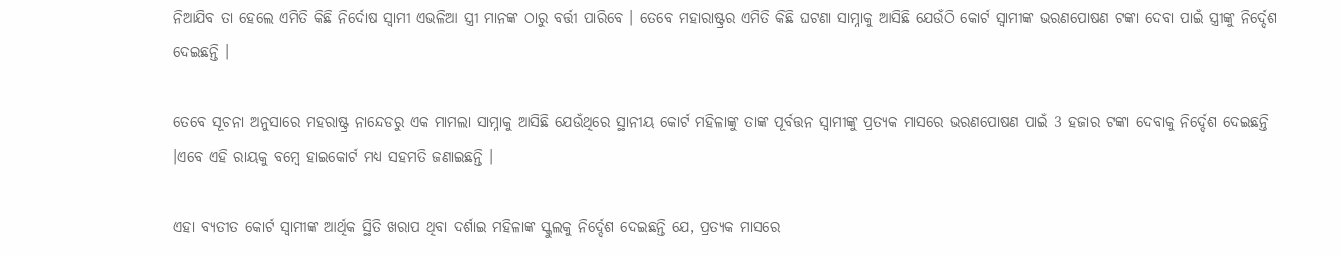ନିଆଯିବ ତା ହେଲେ ଏମିତି କିଛି ନିର୍ଦୋଷ ସ୍ଵାମୀ ଏଭଳିଆ ସ୍ତ୍ରୀ ମାନଙ୍କ ଠାରୁ ବର୍ତ୍ତୀ ପାରିବେ । ତେବେ ମହାରାଷ୍ଟ୍ରର ଏମିତି କିଛି ଘଟଣା ସାମ୍ନାକୁ ଆସିଛି ଯେଉଁଠି କୋର୍ଟ ସ୍ଵାମୀଙ୍କ ଭରଣପୋଷଣ ଟଙ୍କା ଦେବା ପାଇଁ ସ୍ତ୍ରୀଙ୍କୁ ନିର୍ଦ୍ଦେଶ ଦେଇଛନ୍ତି ।

ତେବେ ସୂଚନା ଅନୁସାରେ ମହରାଷ୍ଟ୍ର ନାନ୍ଦେଡରୁ ଏକ ମାମଲା ସାମ୍ନାକୁ ଆସିଛି ଯେଉଁଥିରେ ସ୍ଥାନୀୟ କୋର୍ଟ ମହିଳାଙ୍କୁ ତାଙ୍କ ପୂର୍ବତ୍ତନ ସ୍ଵାମୀଙ୍କୁ ପ୍ରତ୍ୟକ ମାସରେ ଭରଣପୋଷଣ ପାଇଁ 3 ହଜାର ଟଙ୍କା ଦେବାକୁ ନିର୍ଦ୍ଦେଶ ଦେଇଛନ୍ତି ।ଏବେ ଏହି ରାୟକୁ ବମ୍ବେ ହାଇକୋର୍ଟ ମଧ୍ୟ ସହମତି ଜଣାଇଛନ୍ତି ।

ଏହା ବ୍ଯତୀତ କୋର୍ଟ ସ୍ଵାମୀଙ୍କ ଆର୍ଥିକ ସ୍ଥିତି ଖରାପ ଥିବା ଦର୍ଶାଇ ମହିଳାଙ୍କ ସ୍କୁଲକୁ ନିର୍ଦ୍ଦେଶ ଦେଇଛନ୍ତି ଯେ, ପ୍ରତ୍ୟକ ମାସରେ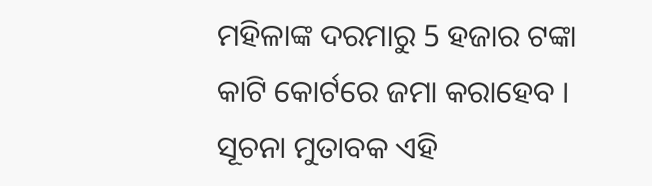ମହିଳାଙ୍କ ଦରମାରୁ 5 ହଜାର ଟଙ୍କା କାଟି କୋର୍ଟରେ ଜମା କରାହେବ । ସୂଚନା ମୁତାବକ ଏହି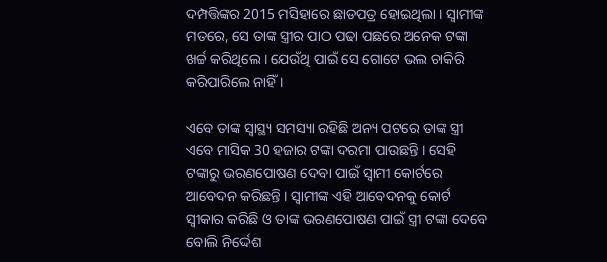ଦମ୍ପତ୍ତିଙ୍କର 2015 ମସିହାରେ ଛାଡପତ୍ର ହୋଇଥିଲା । ସ୍ଵାମୀଙ୍କ ମତରେ, ସେ ତାଙ୍କ ସ୍ତ୍ରୀର ପାଠ ପଢା ପଛରେ ଅନେକ ଟଙ୍କା ଖର୍ଚ୍ଚ କରିଥିଲେ । ଯେଉଁଥି ପାଇଁ ସେ ଗୋଟେ ଭଲ ଚାକିରି କରିପାରିଲେ ନାହିଁ ।

ଏବେ ତାଙ୍କ ସ୍ୱାସ୍ଥ୍ୟ ସମସ୍ୟା ରହିଛି ଅନ୍ୟ ପଟରେ ତାଙ୍କ ସ୍ତ୍ରୀ ଏବେ ମାସିକ 30 ହଜାର ଟଙ୍କା ଦରମା ପାଉଛନ୍ତି । ସେହି ଟଙ୍କାରୁ ଭରଣପୋଷଣ ଦେବା ପାଇଁ ସ୍ଵାମୀ କୋର୍ଟରେ ଆବେଦନ କରିଛନ୍ତି । ସ୍ଵାମୀଙ୍କ ଏହି ଆବେଦନକୁ କୋର୍ଟ ସ୍ଵୀକାର କରିଛି ଓ ତାଙ୍କ ଭରଣପୋଷଣ ପାଇଁ ସ୍ତ୍ରୀ ଟଙ୍କା ଦେବେ ବୋଲି ନିର୍ଦ୍ଦେଶ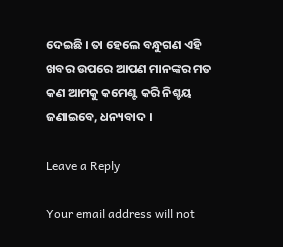ଦେଇଛି । ତା ହେଲେ ବନ୍ଧୁଗଣ ଏହି ଖବର ଉପରେ ଆପଣ ମାନଙ୍କର ମତ କଣ ଆମକୁ କମେଣ୍ଟ କରି ନିଶ୍ଚୟ ଜଣାଇବେ, ଧନ୍ୟବାଦ ।

Leave a Reply

Your email address will not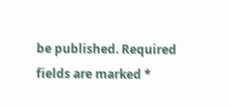be published. Required fields are marked *